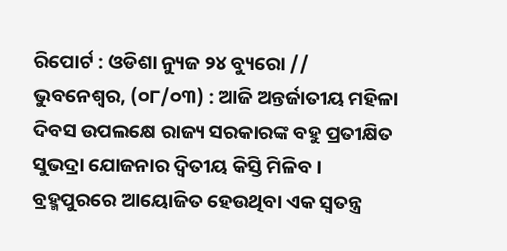ରିପୋର୍ଟ : ଓଡିଶା ନ୍ୟୁଜ ୨୪ ବ୍ୟୁରୋ //
ଭୁବନେଶ୍ୱର, (୦୮/୦୩) : ଆଜି ଅନ୍ତର୍ଜାତୀୟ ମହିଳା ଦିବସ ଉପଲକ୍ଷେ ରାଜ୍ୟ ସରକାରଙ୍କ ବହୁ ପ୍ରତୀକ୍ଷିତ ସୁଭଦ୍ରା ଯୋଜନାର ଦ୍ୱିତୀୟ କିସ୍ତି ମିଳିବ ।
ବ୍ରହ୍ମପୁରରେ ଆୟୋଜିତ ହେଉଥିବା ଏକ ସ୍ୱତନ୍ତ୍ର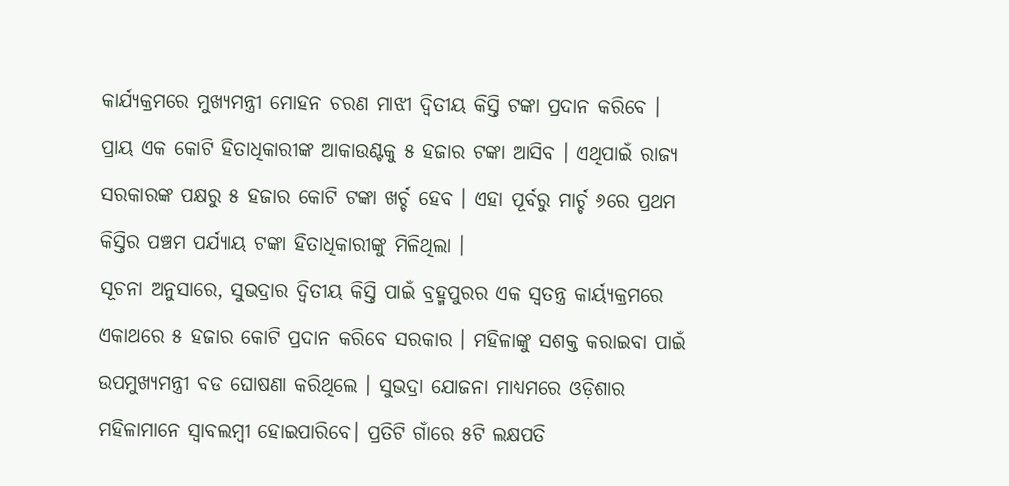କାର୍ଯ୍ୟକ୍ରମରେ ମୁଖ୍ୟମନ୍ତ୍ରୀ ମୋହନ ଚରଣ ମାଝୀ ଦ୍ୱିତୀୟ କିସ୍ତି ଟଙ୍କା ପ୍ରଦାନ କରିବେ । ପ୍ରାୟ ଏକ କୋଟି ହିତାଧିକାରୀଙ୍କ ଆକାଉଣ୍ଟକୁ ୫ ହଜାର ଟଙ୍କା ଆସିବ । ଏଥିପାଇଁ ରାଜ୍ୟ ସରକାରଙ୍କ ପକ୍ଷରୁ ୫ ହଜାର କୋଟି ଟଙ୍କା ଖର୍ଚ୍ଚ ହେବ । ଏହା ପୂର୍ବରୁ ମାର୍ଚ୍ଚ ୬ରେ ପ୍ରଥମ କିସ୍ତିର ପଞ୍ଚମ ପର୍ଯ୍ୟାୟ ଟଙ୍କା ହିତାଧିକାରୀଙ୍କୁ ମିଳିଥିଲା ।
ସୂଚନା ଅନୁସାରେ, ସୁଭଦ୍ରାର ଦ୍ୱିତୀୟ କିସ୍ତି ପାଇଁ ବ୍ରହ୍ମପୁରର ଏକ ସ୍ୱତନ୍ତ୍ର କାର୍ୟ୍ୟକ୍ରମରେ ଏକାଥରେ ୫ ହଜାର କୋଟି ପ୍ରଦାନ କରିବେ ସରକାର । ମହିଳାଙ୍କୁ ସଶକ୍ତ କରାଇବା ପାଇଁ ଉପମୁଖ୍ୟମନ୍ତ୍ରୀ ବଡ ଘୋଷଣା କରିଥିଲେ । ସୁଭଦ୍ରା ଯୋଜନା ମାଧ୍ୟମରେ ଓଡ଼ିଶାର ମହିଳାମାନେ ସ୍ୱାବଲମ୍ବୀ ହୋଇପାରିବେ। ପ୍ରତିଟି ଗାଁରେ ୫ଟି ଲକ୍ଷପତି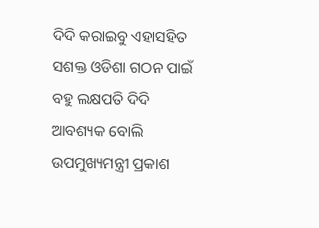ଦିଦି କରାଇବୁ ଏହାସହିତ ସଶକ୍ତ ଓଡିଶା ଗଠନ ପାଇଁ ବହୁ ଲକ୍ଷପତି ଦିଦି ଆବଶ୍ୟକ ବୋଲି ଉପମୁଖ୍ୟମନ୍ତ୍ରୀ ପ୍ରକାଶ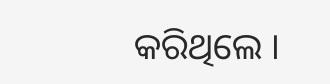କରିଥିଲେ ।